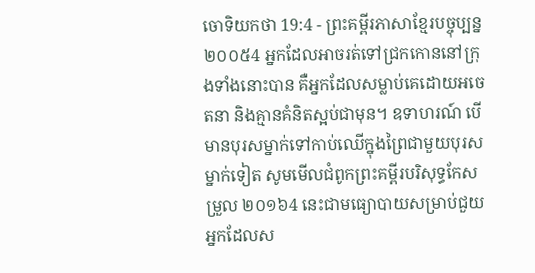ចោទិយកថា 19:4 - ព្រះគម្ពីរភាសាខ្មែរបច្ចុប្បន្ន ២០០៥4 អ្នកដែលអាចរត់ទៅជ្រកកោននៅក្រុងទាំងនោះបាន គឺអ្នកដែលសម្លាប់គេដោយអចេតនា និងគ្មានគំនិតស្អប់ជាមុន។ ឧទាហរណ៍ បើមានបុរសម្នាក់ទៅកាប់ឈើក្នុងព្រៃជាមួយបុរសម្នាក់ទៀត សូមមើលជំពូកព្រះគម្ពីរបរិសុទ្ធកែសម្រួល ២០១៦4 នេះជាមធ្យោបាយសម្រាប់ជួយអ្នកដែលស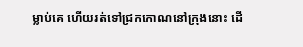ម្លាប់គេ ហើយរត់ទៅជ្រកកោណនៅក្រុងនោះ ដើ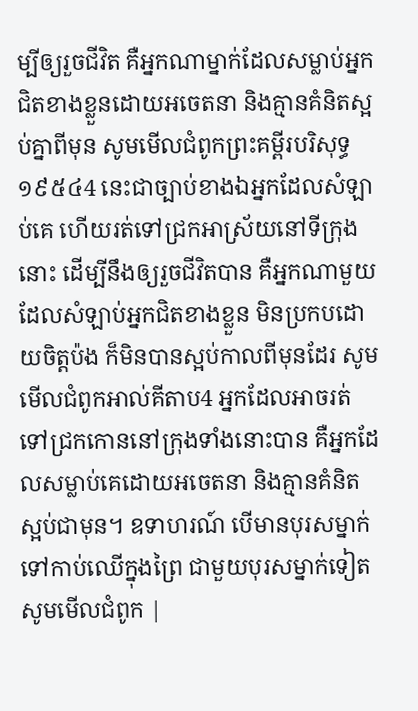ម្បីឲ្យរួចជីវិត គឺអ្នកណាម្នាក់ដែលសម្លាប់អ្នកជិតខាងខ្លួនដោយអចេតនា និងគ្មានគំនិតស្អប់គ្នាពីមុន សូមមើលជំពូកព្រះគម្ពីរបរិសុទ្ធ ១៩៥៤4 នេះជាច្បាប់ខាងឯអ្នកដែលសំឡាប់គេ ហើយរត់ទៅជ្រកអាស្រ័យនៅទីក្រុងនោះ ដើម្បីនឹងឲ្យរួចជីវិតបាន គឺអ្នកណាមួយដែលសំឡាប់អ្នកជិតខាងខ្លួន មិនប្រកបដោយចិត្តប៉ង ក៏មិនបានស្អប់កាលពីមុនដែរ សូមមើលជំពូកអាល់គីតាប4 អ្នកដែលអាចរត់ទៅជ្រកកោននៅក្រុងទាំងនោះបាន គឺអ្នកដែលសម្លាប់គេដោយអចេតនា និងគ្មានគំនិតស្អប់ជាមុន។ ឧទាហរណ៍ បើមានបុរសម្នាក់ទៅកាប់ឈើក្នុងព្រៃ ជាមួយបុរសម្នាក់ទៀត សូមមើលជំពូក |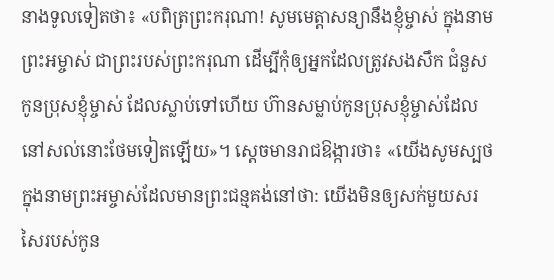នាងទូលទៀតថា៖ «បពិត្រព្រះករុណា! សូមមេត្តាសន្យានឹងខ្ញុំម្ចាស់ ក្នុងនាមព្រះអម្ចាស់ ជាព្រះរបស់ព្រះករុណា ដើម្បីកុំឲ្យអ្នកដែលត្រូវសងសឹក ជំនួសកូនប្រុសខ្ញុំម្ចាស់ ដែលស្លាប់ទៅហើយ ហ៊ានសម្លាប់កូនប្រុសខ្ញុំម្ចាស់ដែលនៅសល់នោះថែមទៀតឡើយ»។ ស្ដេចមានរាជឱង្ការថា៖ «យើងសូមស្បថក្នុងនាមព្រះអម្ចាស់ដែលមានព្រះជន្មគង់នៅថា: យើងមិនឲ្យសក់មួយសរសៃរបស់កូន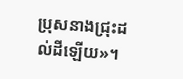ប្រុសនាងជ្រុះដល់ដីឡើយ»។